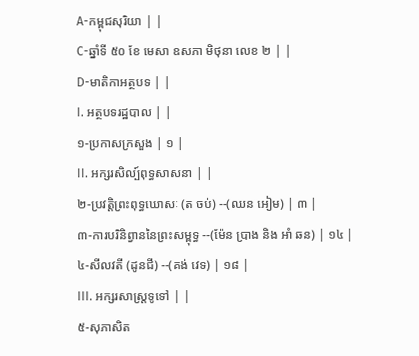A-កម្ពុជសុរិយា | |
C-ឆ្នាំទី ៥០ ខែ មេសា ឧសភា មិថុនា លេខ ២ | |
D-មាតិកាអត្ថបទ | |
I. អត្ថបទរដ្ឋបាល | |
១-ប្រកាសក្រសួង | ១ |
II. អក្សរសិល្ប៍ពុទ្ធសាសនា | |
២-ប្រវត្ដិព្រះពុទ្ធឃោសៈ (ត ចប់) --(ឈន អៀម) | ៣ |
៣-ការបរិនិព្វាននៃព្រះសម្ពុទ្ធ --(ម៉ែន ប្រាង និង អាំ ឆន) | ១៤ |
៤-សីលវតី (ដូនជី) --(គង់ វេទ) | ១៨ |
III. អក្សរសាស្ដ្រទូទៅ | |
៥-សុភាសិត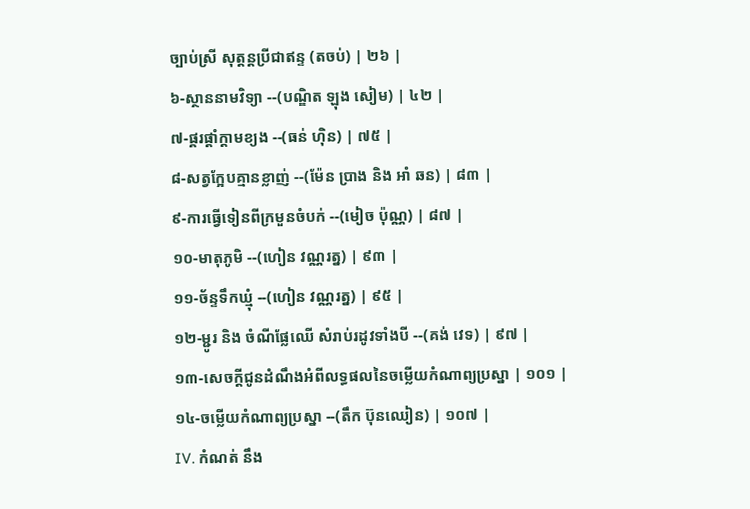ច្បាប់ស្រី សុត្ដន្ដប្រីជាឥន្ទ (តចប់) | ២៦ |
៦-ស្ថាននាមវិទ្យា --(បណ្ឌិត ឡុង សៀម) | ៤២ |
៧-ផ្គរផ្ដាំក្ដាមខ្យង --(ធន់ ហ៊ិន) | ៧៥ |
៨-សត្វក្អែបគ្មានខ្លាញ់ --(ម៉ែន ប្រាង និង អាំ ឆន) | ៨៣ |
៩-ការធ្វើទៀនពីក្រមួនចំបក់ --(មៀច ប៉ុណ្ណ) | ៨៧ |
១០-មាតុភូមិ --(ហៀន វណ្ណរត្ន) | ៩៣ |
១១-ច័ន្ទទឹកឃ្មុំ --(ហៀន វណ្ណរត្ន) | ៩៥ |
១២-ម្ជូរ និង ចំណីផ្លែឈើ សំរាប់រដូវទាំងបី --(គង់ វេទ) | ៩៧ |
១៣-សេចក្ដីជូនដំណឹងអំពីលទ្ធផលនៃចម្លើយកំណាព្យប្រស្នា | ១០១ |
១៤-ចម្លើយកំណាព្យប្រស្នា --(តឹក ប៊ុនឈៀន) | ១០៧ |
IV. កំណត់ នឹង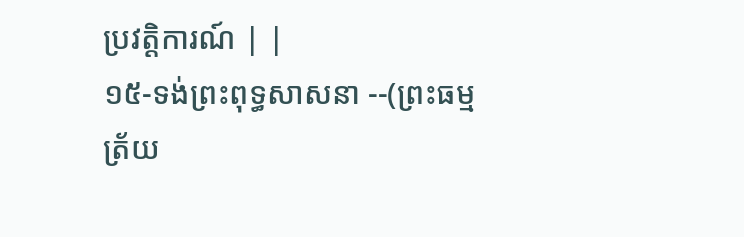ប្រវត្ដិការណ៍ | |
១៥-ទង់ព្រះពុទ្ធសាសនា --(ព្រះធម្មត្រ័យ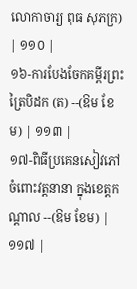លោកាចារ្យ ពុធ សុភក្រ) | ១១០ |
១៦-ការបែងចែកគម្ពីរព្រះត្រៃបិដក (ត) --(ឱម ខែម) | ១១៣ |
១៧-ពិធីប្រគេនសៀវភៅចំពោះវត្ដនានា ក្នុងខេត្តកណ្ដាល --(ឱម ខែម) | ១១៧ |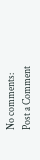No comments:
Post a Comment